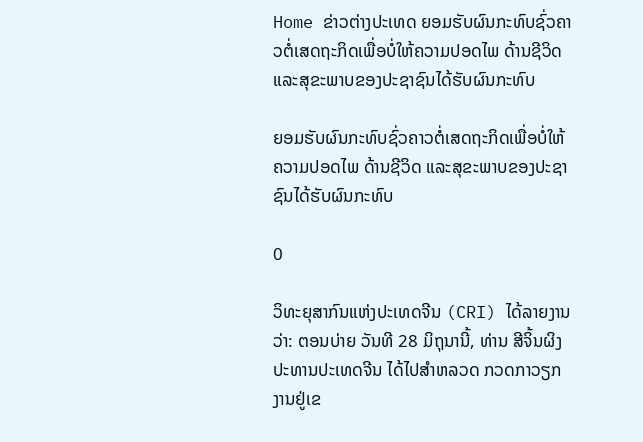Home ຂ່າວຕ່າງປະເທດ ຍອມຮັບຜົນກະທົບຊົ່ວຄາວຕໍ່ເສດຖະກິດເພື່ອບໍ່ໃຫ້ຄວາມປອດໄພ ດ້ານຊີວິດ ແລະສຸຂະພາບຂອງປະຊາຊົນໄດ້ຮັບຜົນກະທົບ

ຍອມຮັບຜົນກະທົບຊົ່ວຄາວຕໍ່ເສດຖະກິດເພື່ອບໍ່ໃຫ້ຄວາມປອດໄພ ດ້ານຊີວິດ ແລະສຸຂະພາບຂອງປະຊາຊົນໄດ້ຮັບຜົນກະທົບ

0

ວິທະຍຸສາກົນແຫ່ງປະເທດຈີນ (CRI) ໄດ້ລາຍງານວ່າ: ຕອນບ່າຍ ວັນທີ 28 ມິຖຸນານີ້, ທ່ານ ສີຈິ້ນຜິງ ປະທານປະເທດຈີນ ໄດ້ໄປສຳຫລວດ ກວດກາວຽກງານຢູ່ເຂ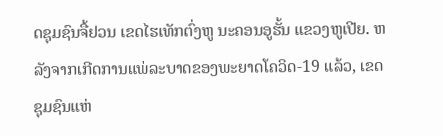ດຊຸມຊົນຈື້ຢວນ ເຂດໄຮເທັກຕົ່ງຫູ ນະຄອນອູຮັ້ນ ແຂວງຫູເປີຍ. ຫລັງຈາກເກີດການແພ່ລະບາດຂອງພະຍາດໂຄວິດ-19 ແລ້ວ, ເຂດຊຸມຊົນແຫ່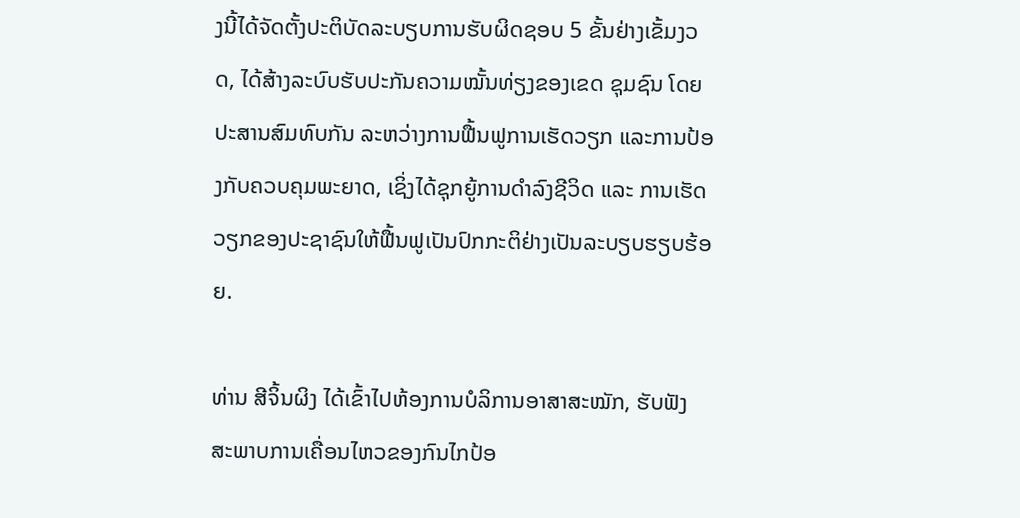ງນີ້ໄດ້ຈັດຕັ້ງປະຕິບັດລະບຽບການຮັບຜິດຊອບ 5 ຂັ້ນຢ່າງເຂັ້ມງວດ, ໄດ້ສ້າງລະບົບຮັບປະກັນຄວາມໝັ້ນທ່ຽງຂອງເຂດ ຊຸມຊົນ ໂດຍປະສານສົມທົບກັນ ລະຫວ່າງການຟື້ນຟູການເຮັດວຽກ ແລະການປ້ອງກັບຄວບຄຸມພະຍາດ, ເຊິ່ງໄດ້ຊຸກຍູ້ການດຳລົງຊີວິດ ແລະ ການເຮັດວຽກຂອງປະຊາຊົນໃຫ້ຟື້ນຟູເປັນປົກກະຕິຢ່າງເປັນລະບຽບຮຽບຮ້ອຍ.

ທ່ານ ສີຈິ້ນຜິງ ໄດ້ເຂົ້າໄປຫ້ອງການບໍລິການອາສາສະໝັກ, ຮັບຟັງ ສະພາບການເຄື່ອນໄຫວຂອງກົນໄກປ້ອ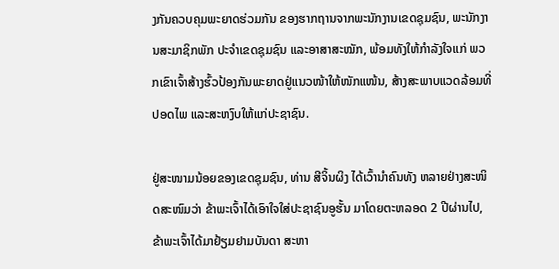ງກັນຄວບຄຸມພະຍາດຮ່ວມກັນ ຂອງຮາກຖານຈາກພະນັກງານເຂດຊຸມຊົນ, ພະນັກງານສະມາຊິກພັກ ປະຈຳເຂດຊຸມຊົນ ແລະອາສາສະໝັກ, ພ້ອມທັງໃຫ້ກຳລັງໃຈແກ່ ພວກເຂົາເຈົ້າສ້າງຮົ້ວປ້ອງກັນພະຍາດຢູ່ແນວໜ້າໃຫ້ໜັກແໜ້ນ, ສ້າງສະພາບແວດລ້ອມທີ່ປອດໄພ ແລະສະຫງົບໃຫ້ແກ່ປະຊາຊົນ.

ຢູ່ສະໜາມນ້ອຍຂອງເຂດຊຸມຊົນ, ທ່ານ ສີຈິ້ນຜິງ ໄດ້ເວົ້ານຳຄົນທັງ ຫລາຍຢ່າງສະໜິດສະໜົມວ່າ ຂ້າພະເຈົ້າໄດ້ເອົາໃຈໃສ່ປະຊາຊົນອູຮັ້ນ ມາໂດຍຕະຫລອດ 2 ປີຜ່ານໄປ, ຂ້າພະເຈົ້າໄດ້ມາຢ້ຽມຢາມບັນດາ ສະຫາ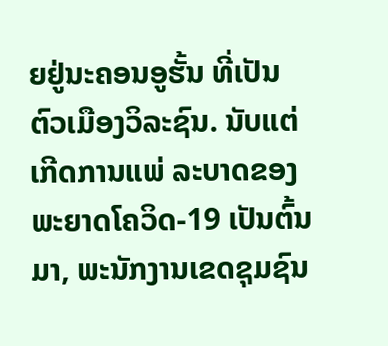ຍຢູ່ນະຄອນອູຮັ້ນ ທີ່ເປັນຕົວເມືອງວິລະຊົນ. ນັບແຕ່ເກີດການແພ່ ລະບາດຂອງພະຍາດໂຄວິດ-19 ເປັນຕົ້ນມາ, ພະນັກງານເຂດຊຸມຊົນ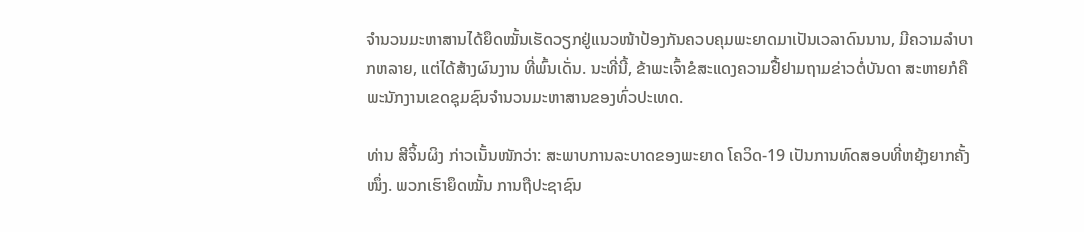ຈຳນວນມະຫາສານໄດ້ຍຶດໝັ້ນເຮັດວຽກຢູ່ແນວໜ້າປ້ອງກັນຄວບຄຸມພະຍາດມາເປັນເວລາດົນນານ, ມີຄວາມລຳບາກຫລາຍ, ແຕ່ໄດ້ສ້າງຜົນງານ ທີ່ພົ້ນເດັ່ນ. ນະທີ່ນີ້, ຂ້າພະເຈົ້າຂໍສະແດງຄວາມຢື້ຢາມຖາມຂ່າວຕໍ່ບັນດາ ສະຫາຍກໍຄືພະນັກງານເຂດຊຸມຊົນຈຳນວນມະຫາສານຂອງທົ່ວປະເທດ.

ທ່ານ ສີຈິ້ນຜິງ ກ່າວເນັ້ນໜັກວ່າ: ສະພາບການລະບາດຂອງພະຍາດ ໂຄວິດ-19 ເປັນການທົດສອບທີ່ຫຍຸ້ງຍາກຄັ້ງໜຶ່ງ. ພວກເຮົາຍຶດໝັ້ນ ການຖືປະຊາຊົນ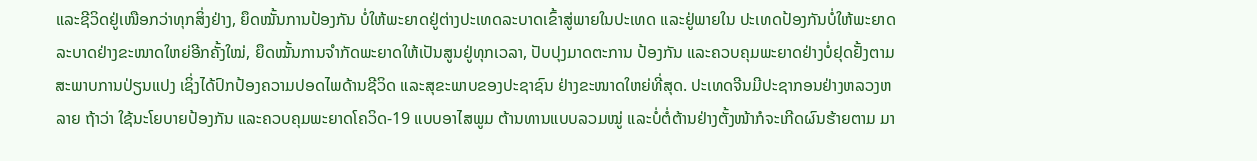ແລະຊີວິດຢູ່ເໜືອກວ່າທຸກສິ່ງຢ່າງ, ຍຶດໝັ້ນການປ້ອງກັນ ບໍ່ໃຫ້ພະຍາດຢູ່ຕ່າງປະເທດລະບາດເຂົ້າສູ່ພາຍໃນປະເທດ ແລະຢູ່ພາຍໃນ ປະເທດປ້ອງກັນບໍ່ໃຫ້ພະຍາດລະບາດຢ່າງຂະໜາດໃຫຍ່ອີກຄັ້ງໃໝ່, ຍຶດໝັ້ນການຈຳກັດພະຍາດໃຫ້ເປັນສູນຢູ່ທຸກເວລາ, ປັບປຸງມາດຕະການ ປ້ອງກັນ ແລະຄວບຄຸມພະຍາດຢ່າງບໍ່ຢຸດຢັ້ງຕາມສະພາບການປ່ຽນແປງ ເຊິ່ງໄດ້ປົກປ້ອງຄວາມປອດໄພດ້ານຊີວິດ ແລະສຸຂະພາບຂອງປະຊາຊົນ ຢ່າງຂະໜາດໃຫຍ່ທີ່ສຸດ. ປະເທດຈີນມີປະຊາກອນຢ່າງຫລວງຫລາຍ ຖ້າວ່າ ໃຊ້ນະໂຍບາຍປ້ອງກັນ ແລະຄວບຄຸມພະຍາດໂຄວິດ-19 ແບບອາໄສພູມ ຕ້ານທານແບບລວມໝູ່ ແລະບໍ່ຕໍ່ຕ້ານຢ່າງຕັ້ງໜ້າກໍຈະເກີດຜົນຮ້າຍຕາມ ມາ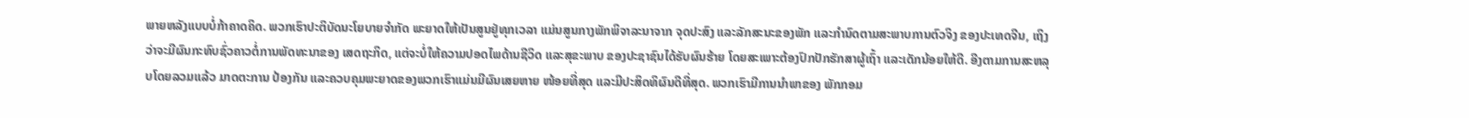ພາຍຫລັງແບບບໍ່ກ້າຄາດຄິດ. ພວກເຮົາປະຕິບັດນະໂຍບາຍຈຳກັດ ພະຍາດໃຫ້ເປັນສູນຢູ່ທຸກເວລາ ແມ່ນສູນກາງພັກພິຈາລະນາຈາກ ຈຸດປະສົງ ແລະລັກສະນະຂອງພັກ ແລະກຳນົດຕາມສະພາບການຕົວຈິງ ຂອງປະເທດຈີນ, ເຖິງວ່າຈະມີຜົນກະທົບຊົ່ວຄາວຕໍ່ການພັດທະນາຂອງ ເສດຖະກິດ, ແຕ່ຈະບໍ່ໃຫ້ຄວາມປອດໄພດ້ານຊີວິດ ແລະສຸຂະພາບ ຂອງປະຊາຊົນໄດ້ຮັບຜົນຮ້າຍ ໂດຍສະເພາະຕ້ອງປົກປັກຮັກສາຜູ້ເຖົ້າ ແລະເດັກນ້ອຍໃຫ້ດີ. ອີງຕາມການສະຫລຸບໂດຍລວມແລ້ວ ມາດຕະການ ປ້ອງກັນ ແລະຄວບຄຸມພະຍາດຂອງພວກເຮົາແມ່ນມີຜົນເສຍຫາຍ ໜ້ອຍທີ່ສຸດ ແລະມີປະສິດທິຜົນດີທີ່ສຸດ. ພວກເຮົາມີການນຳພາຂອງ ພັກກອມ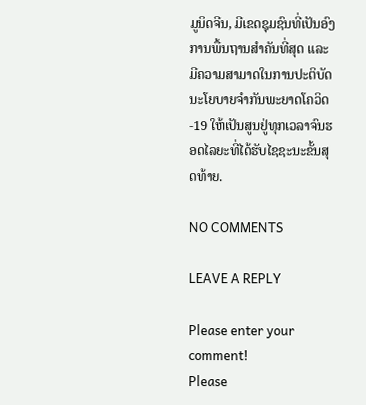ມູນິດຈີນ, ມີເຂດຊຸມຊົນທີ່ເປັນອົງການພື້ນຖານສຳຄັນທີ່ສຸດ ແລະມີຄວາມສາມາດໃນການປະຕິບັດນະໂຍບາຍຈຳກັນພະຍາດໂຄວິດ-19 ໃຫ້ເປັນສູນຢູ່ທຸກເວລາຈົນຮອດໄລຍະທີ່ໄດ້ຮັບໄຊຊະນະຂັ້ນສຸດທ້າຍ.

NO COMMENTS

LEAVE A REPLY

Please enter your comment!
Please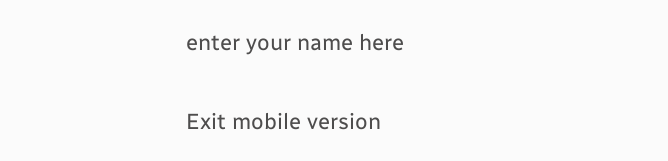enter your name here

Exit mobile version